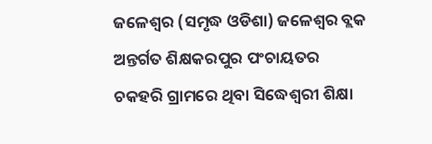ଜଳେଶ୍ୱର (ସମୃଦ୍ଧ ଓଡିଶା) ଜଳେଶ୍ୱର ବ୍ଲକ ଅନ୍ତର୍ଗତ ଶିକ୍ଷକରପୁର ପଂଚାୟତର ଚକହରି ଗ୍ରାମରେ ଥିବା ସିଦ୍ଧେଶ୍ୱରୀ ଶିକ୍ଷା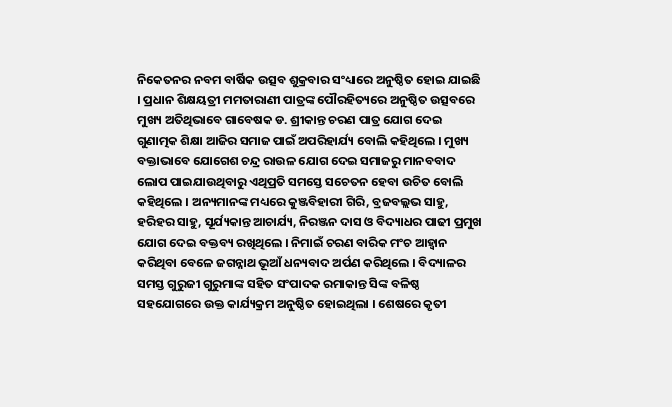ନିକେତନର ନବମ ବାର୍ଷିକ ଉତ୍ସବ ଶୁକ୍ରବାର ସଂଧ୍ୟାରେ ଅନୁଷ୍ଠିତ ହୋଇ ଯାଇଛି । ପ୍ରଧାନ ଶିକ୍ଷୟତ୍ରୀ ମମତାରାଣୀ ପାତ୍ରଙ୍କ ପୌରହିତ୍ୟରେ ଅନୁଷ୍ଠିତ ଉତ୍ସବରେ ମୁଖ୍ୟ ଅତିଥିଭାବେ ଗାବେଷକ ଡ. ଶ୍ରୀକାନ୍ତ ଚରଣ ପାତ୍ର ଯୋଗ ଦେଇ ଗୁଣାତ୍ମକ ଶିକ୍ଷା ଆଜିର ସମାଜ ପାଇଁ ଅପରିହାର୍ଯ୍ୟ ବୋଲି କହିଥିଲେ । ମୁଖ୍ୟ ବକ୍ତାଭାବେ ଯୋଗେଶ ଚନ୍ଦ୍ର ରାଉଳ ଯୋଗ ଦେଇ ସମାଜରୁ ମାନବବାଦ ଲୋପ ପାଇଯାଉଥିବାରୁ ଏଥିପ୍ରତି ସମସ୍ତେ ସଚେତନ ହେବା ଉଚିତ ବୋଲି କହିଥିଲେ । ଅନ୍ୟମାନଙ୍କ ମଧ୍ୟରେ କୁଞ୍ଜବିହାରୀ ଗିରି, ବ୍ରଜବଲ୍ଲଭ ସାହୁ, ହରିହର ସାହୁ, ସୂର୍ଯ୍ୟକାନ୍ତ ଆଚାର୍ଯ୍ୟ, ନିରଞ୍ଜନ ଦାସ ଓ ବିଦ୍ୟାଧର ପାଢୀ ପ୍ରମୁଖ ଯୋଗ ଦେଇ ବକ୍ତବ୍ୟ ରଖିଥିଲେ । ନିମାଇଁ ଚରଣ ବାରିକ ମଂଚ ଆହ୍ୱାନ କରିଥିବା ବେଳେ ଜଗନ୍ନାଥ ଭୂଆଁ ଧନ୍ୟବାଦ ଅର୍ପଣ କରିଥିଲେ । ବିଦ୍ୟାଳର ସମସ୍ତ ଗୁରୁଜୀ ଗୁରୁମାଙ୍କ ସହିତ ସଂପାଦକ ରମାକାନ୍ତ ସିଙ୍କ ବଳିଷ୍ଠ ସହଯୋଗରେ ଉକ୍ତ କାର୍ଯ୍ୟକ୍ରମ ଅନୁଷ୍ଠିତ ହୋଇଥିଲା । ଶେଷରେ କୃତୀ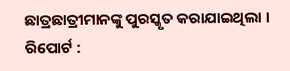ଛାତ୍ରଛାତ୍ରୀମାନଙ୍କୁ ପୁରସ୍କୃତ କରାଯାଇଥିଲା ।
ରିପୋର୍ଟ :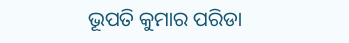ଭୂପତି କୁମାର ପରିଡା